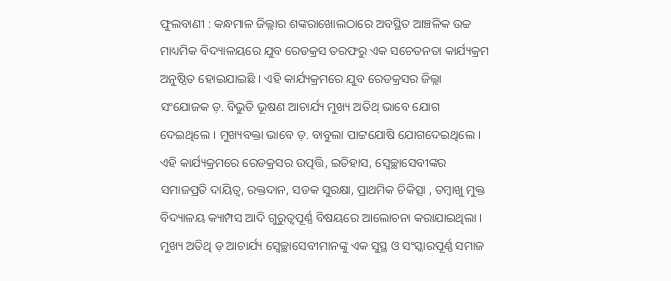ଫୁଲବାଣୀ : କନ୍ଧମାଳ ଜିଲ୍ଲାର ଶଙ୍କରାଖୋଲଠାରେ ଅବସ୍ଥିତ ଆଞ୍ଚଳିକ ଉଚ୍ଚ ମାଧ୍ୟମିକ ବିଦ୍ୟାଳୟରେ ଯୁବ ରେଡକ୍ରସ ତରଫରୁ ଏକ ସଚେତନତା କାର୍ଯ୍ୟକ୍ରମ ଅନୁଷ୍ଠିତ ହୋଇଯାଇଛି । ଏହି କାର୍ଯ୍ୟକ୍ରମରେ ଯୁବ ରେଡକ୍ରସର ଜିଲ୍ଲା ସଂଯୋଜକ ଡ଼. ବିଭୁତି ଭୂଷଣ ଆଚାର୍ଯ୍ୟ ମୁଖ୍ୟ ଅତିଥ୍ ଭାବେ ଯୋଗ ଦେଇଥିଲେ । ମୁଖ୍ୟବକ୍ତା ଭାବେ ଡ଼. ବାବୁଲା ପାଟ୍ଟଯୋଷି ଯୋଗଦେଇଥିଲେ । ଏହି କାର୍ଯ୍ୟକ୍ରମରେ ରେଡକ୍ରସର ଉତ୍ପତ୍ତି, ଇତିହାସ, ସ୍ୱେଚ୍ଛାସେବୀଙ୍କର ସମାଜପ୍ରତି ଦାୟିତ୍ୱ, ରକ୍ତଦାନ, ସଡକ ସୁରକ୍ଷା, ପ୍ରାଥମିକ ଚିକିତ୍ସା , ତମ୍ବାଖୁ ମୁକ୍ତ ବିଦ୍ୟାଳୟ କ୍ୟାମ୍ପସ ଆଦି ଗୁରୁତ୍ୱପୂର୍ଣ୍ଣ ବିଷୟରେ ଆଲୋଚନା କରାଯାଇଥିଲା । ମୁଖ୍ୟ ଅତିଥି ଡ଼ ଆଚାର୍ଯ୍ୟ ସ୍ୱେଚ୍ଛାସେବୀମାନଙ୍କୁ ଏକ ସୁସ୍ଥ ଓ ସଂସ୍କାରପୂର୍ଣ୍ଣ ସମାଜ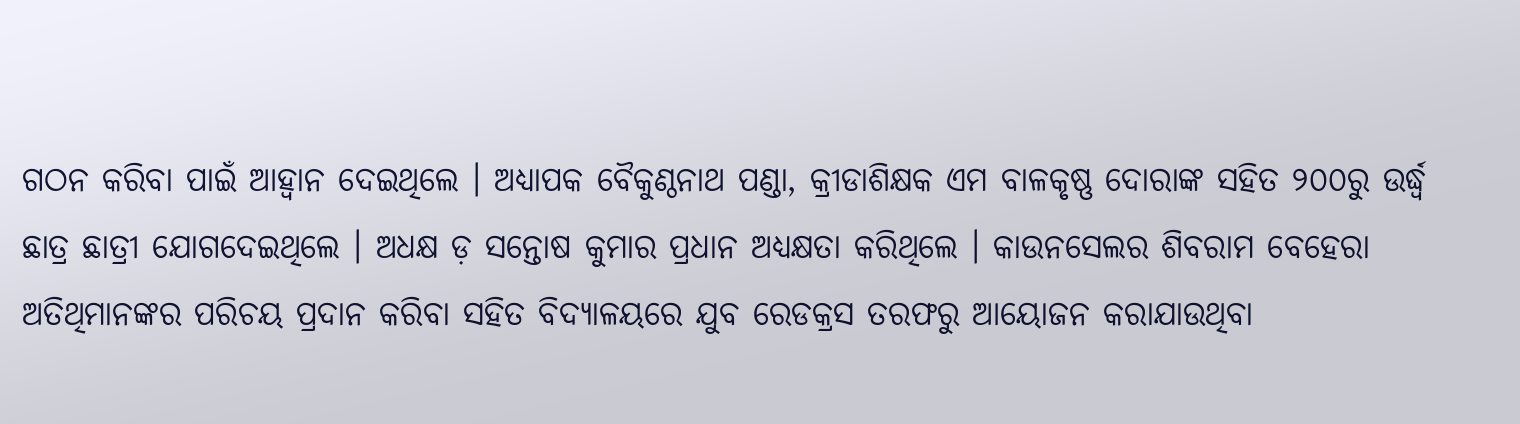ଗଠନ କରିବା ପାଇଁ ଆହ୍ୱାନ ଦେଇଥିଲେ । ଅଧ୍ୟାପକ ବୈକୁଣ୍ଠନାଥ ପଣ୍ଡା, କ୍ରୀଡାଶିକ୍ଷକ ଏମ ବାଳକୃଷ୍ଣ ଦୋରାଙ୍କ ସହିତ ୨୦୦ରୁ ଉର୍ଦ୍ଧ୍ୱ ଛାତ୍ର ଛାତ୍ରୀ ଯୋଗଦେଇଥିଲେ । ଅଧକ୍ଷ ଡ଼ ସନ୍ତୋଷ କୁମାର ପ୍ରଧାନ ଅଧ୍ୟକ୍ଷତା କରିଥିଲେ । କାଉନସେଲର ଶିବରାମ ବେହେରା ଅତିଥିମାନଙ୍କର ପରିଚୟ ପ୍ରଦାନ କରିବା ସହିତ ବିଦ୍ୟାଳୟରେ ଯୁବ ରେଡକ୍ରସ ତରଫରୁ ଆୟୋଜନ କରାଯାଉଥିବା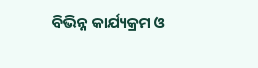ବିଭିନ୍ନ କାର୍ଯ୍ୟକ୍ରମ ଓ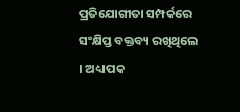ପ୍ରତିଯୋଗୀତା ସମ୍ପର୍କରେ ସଂକ୍ଷିପ୍ତ ବକ୍ତବ୍ୟ ରଖିଥିଲେ । ଅଧ୍ୟାପକ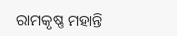ରାମକୃଷ୍ଣ ମହାନ୍ତି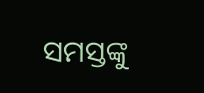ସମସ୍ତଙ୍କୁ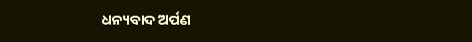ଧନ୍ୟବାଦ ଅର୍ପଣ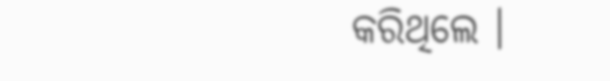କରିଥିଲେ ।